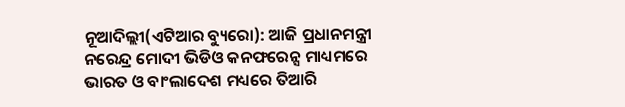ନୂଆଦିଲ୍ଲୀ(ଏଟିଆର ବ୍ୟୁରୋ): ଆଜି ପ୍ରଧାନମନ୍ତ୍ରୀ ନରେନ୍ଦ୍ର ମୋଦୀ ଭିଡିଓ କନଫରେନ୍ସ ମାଧ୍ୟମରେ ଭାରତ ଓ ବାଂଲାଦେଶ ମଧ୍ୟରେ ତିଆରି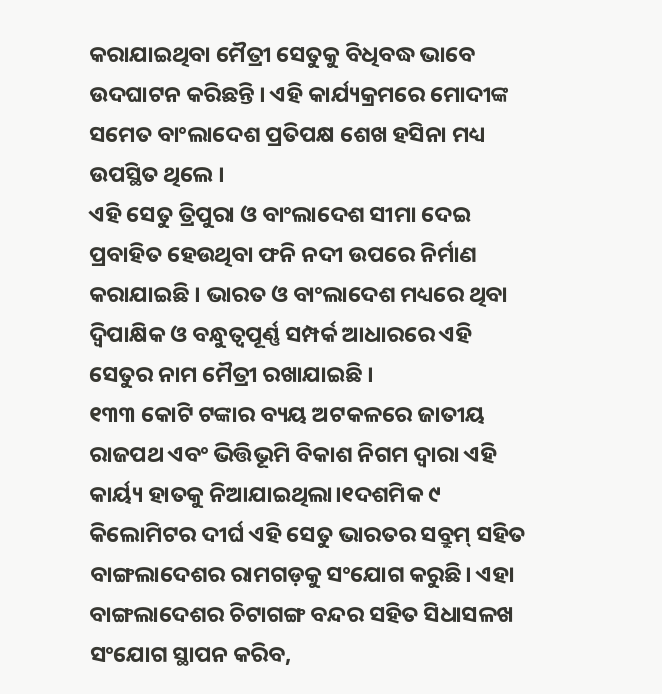କରାଯାଇଥିବା ମୈତ୍ରୀ ସେତୁକୁ ବିଧିବଦ୍ଧ ଭାବେ ଉଦଘାଟନ କରିଛନ୍ତି । ଏହି କାର୍ଯ୍ୟକ୍ରମରେ ମୋଦୀଙ୍କ ସମେତ ବାଂଲାଦେଶ ପ୍ରତିପକ୍ଷ ଶେଖ ହସିନା ମଧ୍ୟ ଉପସ୍ଥିତ ଥିଲେ ।
ଏହି ସେତୁ ତ୍ରିପୁରା ଓ ବାଂଲାଦେଶ ସୀମା ଦେଇ ପ୍ରବାହିତ ହେଉଥିବା ଫନି ନଦୀ ଉପରେ ନିର୍ମାଣ କରାଯାଇଛି । ଭାରତ ଓ ବାଂଲାଦେଶ ମଧ୍ୟରେ ଥିବା ଦ୍ୱିପାକ୍ଷିକ ଓ ବନ୍ଧୁତ୍ୱପୂର୍ଣ୍ଣ ସମ୍ପର୍କ ଆଧାରରେ ଏହି ସେତୁର ନାମ ମୈତ୍ରୀ ରଖାଯାଇଛି ।
୧୩୩ କୋଟି ଟଙ୍କାର ବ୍ୟୟ ଅଟକଳରେ ଜାତୀୟ ରାଜପଥ ଏବଂ ଭିତ୍ତିଭୂମି ବିକାଶ ନିଗମ ଦ୍ୱାରା ଏହି କାର୍ୟ୍ୟ ହାତକୁ ନିଆଯାଇଥିଲା।୧ଦଶମିକ ୯ କିଲୋମିଟର ଦୀର୍ଘ ଏହି ସେତୁ ଭାରତର ସବ୍ରୁମ୍ ସହିତ ବାଙ୍ଗଲାଦେଶର ରାମଗଡ଼କୁ ସଂଯୋଗ କରୁଛି। ଏହା ବାଙ୍ଗଲାଦେଶର ଚିଟାଗଙ୍ଗ ବନ୍ଦର ସହିତ ସିଧାସଳଖ ସଂଯୋଗ ସ୍ଥାପନ କରିବ,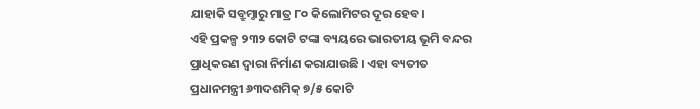ଯାହାକି ସବ୍ରୁମ୍ଠାରୁ ମାତ୍ର ୮୦ କିଲୋମିଟର ଦୂର ହେବ।
ଏହି ପ୍ରକଳ୍ପ ୨୩୨ କୋଟି ଟଙ୍କା ବ୍ୟୟରେ ଭାରତୀୟ ଭୂମି ବନ୍ଦର ପ୍ରାଧିକରଣ ଦ୍ୱାରା ନିର୍ମାଣ କରାଯାଉଛି । ଏହା ବ୍ୟତୀତ ପ୍ରଧାନମନ୍ତ୍ରୀ ୬୩ଦଶମିକ୍ ୭/୫ କୋଟି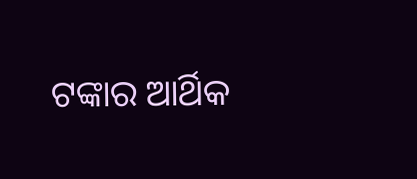ଟଙ୍କାର ଆର୍ଥିକ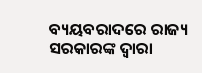ବ୍ୟୟବରାଦରେ ରାଜ୍ୟ ସରକାରଙ୍କ ଦ୍ୱାରା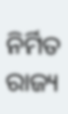ନିର୍ମିତ ରାଜ୍ୟ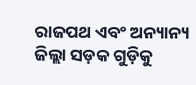ରାଜପଥ ଏବଂ ଅନ୍ୟାନ୍ୟ ଜିଲ୍ଲା ସଡ଼କ ଗୁଡ଼ିକୁ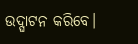ଉଦ୍ଘାଟନ କରିବେ।